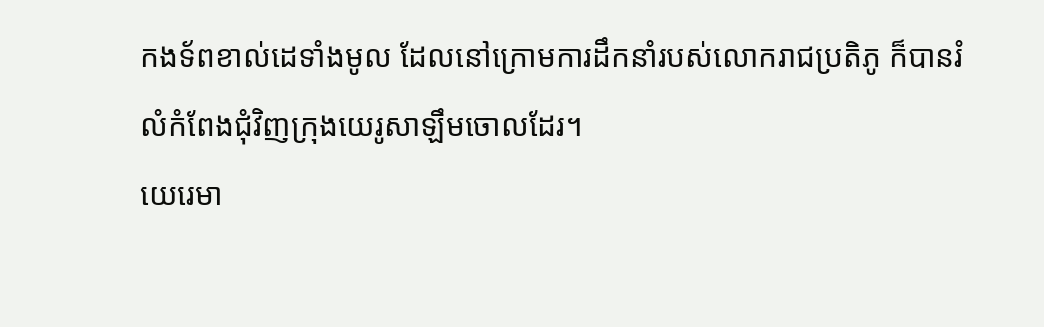កងទ័ពខាល់ដេទាំងមូល ដែលនៅក្រោមការដឹកនាំរបស់លោករាជប្រតិភូ ក៏បានរំលំកំពែងជុំវិញក្រុងយេរូសាឡឹមចោលដែរ។
យេរេមា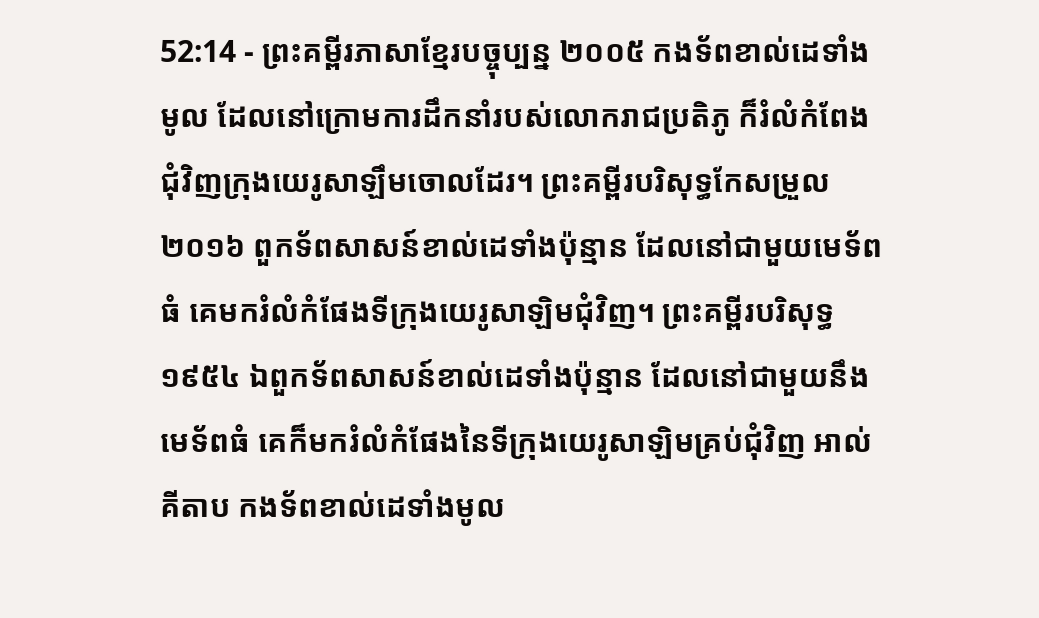52:14 - ព្រះគម្ពីរភាសាខ្មែរបច្ចុប្បន្ន ២០០៥ កងទ័ពខាល់ដេទាំងមូល ដែលនៅក្រោមការដឹកនាំរបស់លោករាជប្រតិភូ ក៏រំលំកំពែងជុំវិញក្រុងយេរូសាឡឹមចោលដែរ។ ព្រះគម្ពីរបរិសុទ្ធកែសម្រួល ២០១៦ ពួកទ័ពសាសន៍ខាល់ដេទាំងប៉ុន្មាន ដែលនៅជាមួយមេទ័ពធំ គេមករំលំកំផែងទីក្រុងយេរូសាឡិមជុំវិញ។ ព្រះគម្ពីរបរិសុទ្ធ ១៩៥៤ ឯពួកទ័ពសាសន៍ខាល់ដេទាំងប៉ុន្មាន ដែលនៅជាមួយនឹងមេទ័ពធំ គេក៏មករំលំកំផែងនៃទីក្រុងយេរូសាឡិមគ្រប់ជុំវិញ អាល់គីតាប កងទ័ពខាល់ដេទាំងមូល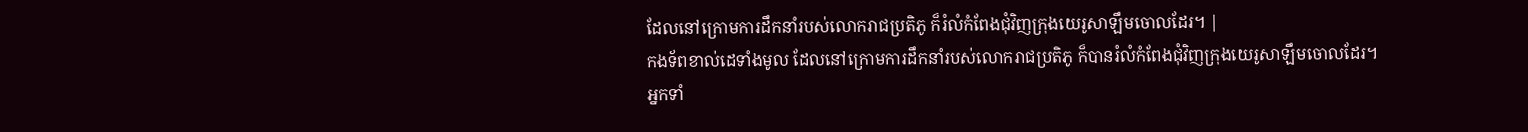ដែលនៅក្រោមការដឹកនាំរបស់លោករាជប្រតិភូ ក៏រំលំកំពែងជុំវិញក្រុងយេរូសាឡឹមចោលដែរ។ |
កងទ័ពខាល់ដេទាំងមូល ដែលនៅក្រោមការដឹកនាំរបស់លោករាជប្រតិភូ ក៏បានរំលំកំពែងជុំវិញក្រុងយេរូសាឡឹមចោលដែរ។
អ្នកទាំ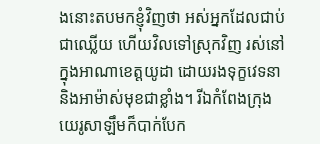ងនោះតបមកខ្ញុំវិញថា អស់អ្នកដែលជាប់ជាឈ្លើយ ហើយវិលទៅស្រុកវិញ រស់នៅក្នុងអាណាខេត្តយូដា ដោយរងទុក្ខវេទនា និងអាម៉ាស់មុខជាខ្លាំង។ រីឯកំពែងក្រុងយេរូសាឡឹមក៏បាក់បែក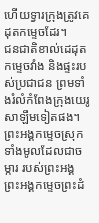ហើយទ្វារក្រុងត្រូវគេដុតកម្ទេចដែរ។
ជនជាតិខាល់ដេដុតកម្ទេចវាំង និងផ្ទះរបស់ប្រជាជន ព្រមទាំងរំលំកំពែងក្រុងយេរូសាឡឹមទៀតផង។
ព្រះអង្គកម្ទេចស្រុកទាំងមូលដែលជាចម្ការ របស់ព្រះអង្គ ព្រះអង្គកម្ទេចព្រះដំ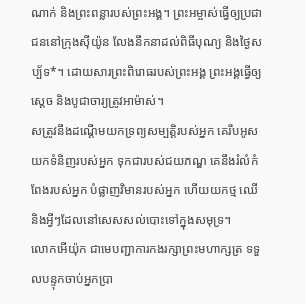ណាក់ និងព្រះពន្លារបស់ព្រះអង្គ។ ព្រះអម្ចាស់ធ្វើឲ្យប្រជាជននៅក្រុងស៊ីយ៉ូន លែងនឹកនាដល់ពិធីបុណ្យ និងថ្ងៃសប្ប័ទ*។ ដោយសារព្រះពិរោធរបស់ព្រះអង្គ ព្រះអង្គធ្វើឲ្យស្ដេច និងបូជាចារ្យត្រូវអាម៉ាស់។
សត្រូវនឹងដណ្ដើមយកទ្រព្យសម្បត្តិរបស់អ្នក គេរឹបអូសយកទំនិញរបស់អ្នក ទុកជារបស់ជយភណ្ឌ គេនឹងរំលំកំពែងរបស់អ្នក បំផ្លាញវិមានរបស់អ្នក ហើយយកថ្ម ឈើ និងអ្វីៗដែលនៅសេសសល់បោះទៅក្នុងសមុទ្រ។
លោកអើយ៉ុក ជាមេបញ្ជាការកងរក្សាព្រះមហាក្សត្រ ទទួលបន្ទុកចាប់អ្នកប្រា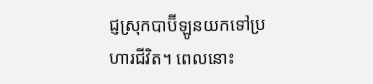ជ្ញស្រុកបាប៊ីឡូនយកទៅប្រហារជីវិត។ ពេលនោះ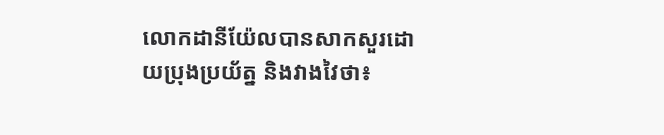លោកដានីយ៉ែលបានសាកសួរដោយប្រុងប្រយ័ត្ន និងវាងវៃថា៖